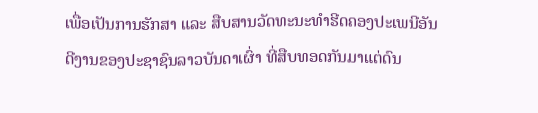ເພື່ອເປັນການຮັກສາ ແລະ ສືບສານວັດທະນະທຳຮີດຄອງປະເພນີອັນດີງານຂອງປະຊາຊົນລາວບັນດາເຜົ່າ ທີ່ສືບທອດກັນມາແຕ່ດົນ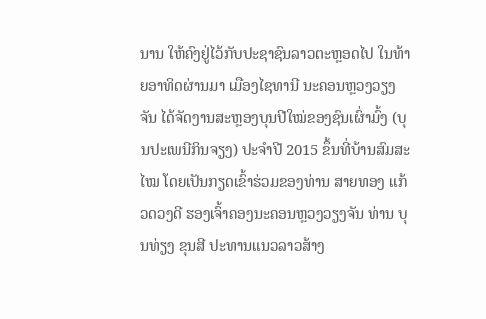ນານ ໃຫ້ຄົງຢູ່ໄວ້ກັບປະຊາຊົນລາວຕະຫຼອດໄປ ໃນທ້າຍອາທິດຜ່ານມາ ເມືອງໄຊທານີ ນະຄອນຫຼວງວຽງຈັນ ໄດ້ຈັດງານສະຫຼອງບຸນປີໃໝ່ຂອງຊົນເຜົ່າມົ້ງ (ບຸນປະເພນີກິນຈຽງ) ປະຈຳປີ 2015 ຂຶ້ນທີ່ບ້ານສົມສະໄໝ ໂດຍເປັນກຽດເຂົ້າຮ່ວມຂອງທ່ານ ສາຍທອງ ແກ້ວດວງດີ ຮອງເຈົ້າຄອງນະຄອນຫຼວງວຽງຈັນ ທ່ານ ບຸນທ່ຽງ ຂຸນສີ ປະທານແນວລາວສ້າງ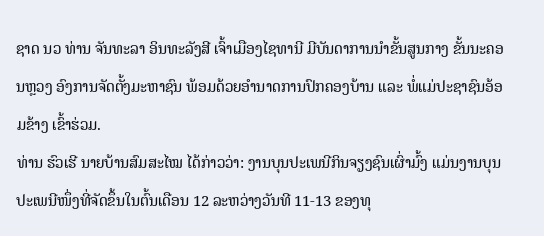ຊາດ ນວ ທ່ານ ຈັນທະລາ ອິນທະລັງສີ ເຈົ້າເມືອງໄຊທານີ ມີບັນດາການນຳຂັ້ນສູນກາງ ຂັ້ນນະຄອນຫຼວງ ອົງການຈັດຕັ້ງມະຫາຊົນ ພ້ອມດ້ວຍອຳນາດການປົກຄອງບ້ານ ແລະ ພໍ່ແມ່ປະຊາຊົນອ້ອມຂ້າງ ເຂົ້າຮ່ວມ.
ທ່ານ ຮົວເຮີ ນາຍບ້ານສົມສະໄໝ ໄດ້ກ່າວວ່າ: ງານບຸນປະເພນີກິນຈຽງຊົນເຜົ່າມົ້ງ ແມ່ນງານບຸນປະເພນີໜຶ່ງທີ່ຈັດຂຶ້ນໃນຕົ້ນເດືອນ 12 ລະຫວ່າງວັນທີ 11-13 ຂອງທຸ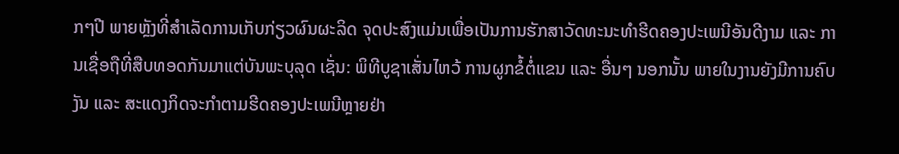ກໆປີ ພາຍຫຼັງທີ່ສຳເລັດການເກັບກ່ຽວຜົນຜະລິດ ຈຸດປະສົງແມ່ນເພື່ອເປັນການຮັກສາວັດທະນະທຳຮີດຄອງປະເພນີອັນດີງາມ ແລະ ການເຊື່ອຖືທີ່ສືບທອດກັນມາແຕ່ບັນພະບຸລຸດ ເຊັ່ນ: ພິທີບູຊາເສັ່ນໄຫວ້ ການຜູກຂໍ້ຕໍ່ແຂນ ແລະ ອື່ນໆ ນອກນັ້ນ ພາຍໃນງານຍັງມີການຄົບງັນ ແລະ ສະແດງກິດຈະກຳຕາມຮີດຄອງປະເພນີຫຼາຍຢ່າ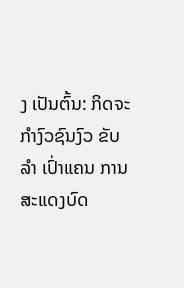ງ ເປັນຕົ້ນ: ກິດຈະກຳງົວຊົນງົວ ຂັບລຳ ເປົ່າແຄນ ການສະແດງບົດ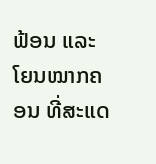ຟ້ອນ ແລະ ໂຍນໝາກຄອນ ທີ່ສະແດ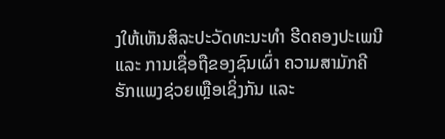ງໃຫ້ເຫັນສິລະປະວັດທະນະທຳ ຮີດຄອງປະເພນີ ແລະ ການເຊື່ອຖືຂອງຊົນເຜົ່າ ຄວາມສາມັກຄີຮັກແພງຊ່ວຍເຫຼືອເຊິ່ງກັນ ແລະ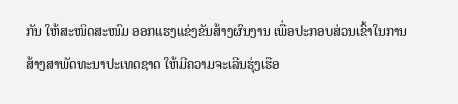ກັນ ໃຫ້ສະໜິດສະໜົມ ອອກແຮງແຂ່ງຂັນສ້າງຜົນງານ ເພື່ອປະກອບສ່ວນເຂົ້າໃນການສ້າງສາພັດທະນາປະເທດຊາດ ໃຫ້ມີຄວາມຈະເລີນຮຸ່ງເຮືອ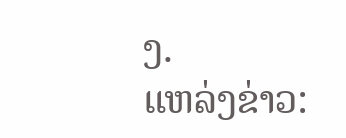ງ.
ແຫລ່ງຂ່າວ: